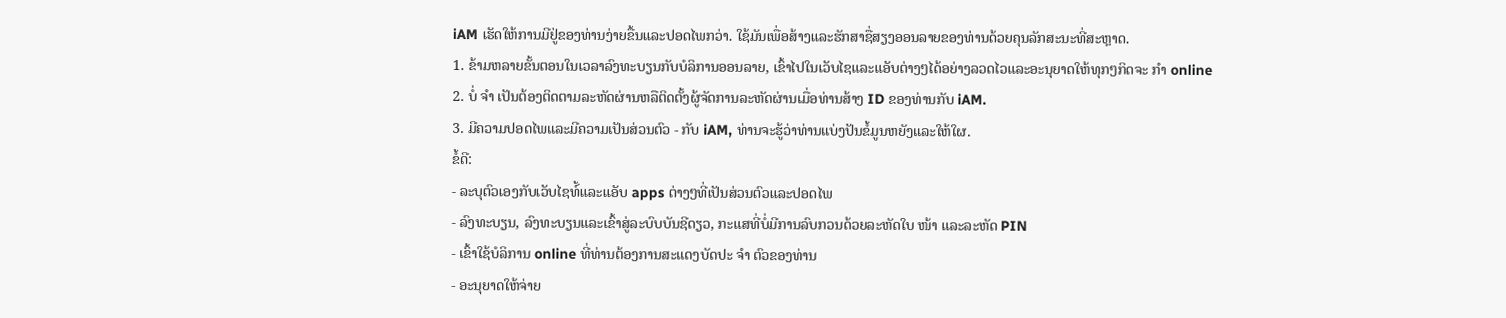iAM ເຮັດໃຫ້ການມີຢູ່ຂອງທ່ານງ່າຍຂື້ນແລະປອດໄພກວ່າ. ໃຊ້ມັນເພື່ອສ້າງແລະຮັກສາຊື່ສຽງອອນລາຍຂອງທ່ານດ້ວຍຄຸນລັກສະນະທີ່ສະຫຼາດ.
1. ຂ້າມຫລາຍຂັ້ນຕອນໃນເວລາລົງທະບຽນກັບບໍລິການອອນລາຍ, ເຂົ້າໄປໃນເວັບໄຊແລະແອັບຕ່າງໆໄດ້ອຍ່າງລວດໄວແລະອະນຸຍາດໃຫ້ທຸກໆກິດຈະ ກຳ online
2. ບໍ່ ຈຳ ເປັນຕ້ອງຕິດຕາມລະຫັດຜ່ານຫລືຕິດຕັ້ງຜູ້ຈັດການລະຫັດຜ່ານເມື່ອທ່ານສ້າງ ID ຂອງທ່ານກັບ iAM.
3. ມີຄວາມປອດໄພແລະມີຄວາມເປັນສ່ວນຕົວ - ກັບ iAM, ທ່ານຈະຮູ້ວ່າທ່ານແບ່ງປັນຂໍ້ມູນຫຍັງແລະໃຫ້ໃຜ.
ຂໍ້ດີ:
- ລະບຸຕົວເອງກັບເວັບໄຊທ໌້ແລະແອັບ apps ຕ່າງໆທີ່ເປັນສ່ວນຕົວແລະປອດໄພ
- ລົງທະບຽນ, ລົງທະບຽນແລະເຂົ້າສູ່ລະບົບບັນຊີດຽວ, ກະແສທີ່ບໍ່ມີການລົບກວນດ້ວຍລະຫັດໃບ ໜ້າ ແລະລະຫັດ PIN
- ເຂົ້າໃຊ້ບໍລິການ online ທີ່ທ່ານຕ້ອງການສະແດງບັດປະ ຈຳ ຕົວຂອງທ່ານ
- ອະນຸຍາດໃຫ້ຈ່າຍ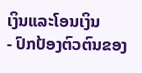ເງິນແລະໂອນເງິນ
- ປົກປ້ອງຕົວຕົນຂອງ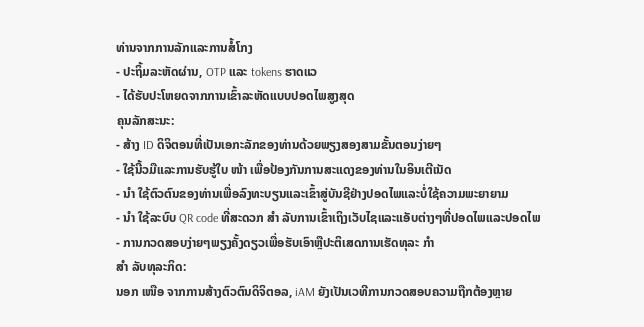ທ່ານຈາກການລັກແລະການສໍ້ໂກງ
- ປະຖິ້ມລະຫັດຜ່ານ, OTP ແລະ tokens ຮາດແວ
- ໄດ້ຮັບປະໂຫຍດຈາກການເຂົ້າລະຫັດແບບປອດໄພສູງສຸດ
ຄຸນລັກສະນະ:
- ສ້າງ ID ດິຈິຕອນທີ່ເປັນເອກະລັກຂອງທ່ານດ້ວຍພຽງສອງສາມຂັ້ນຕອນງ່າຍໆ
- ໃຊ້ນີ້ວມືແລະການຮັບຮູ້ໃບ ໜ້າ ເພື່ອປ້ອງກັນການສະແດງຂອງທ່ານໃນອິນເຕີເນັດ
- ນຳ ໃຊ້ຕົວຕົນຂອງທ່ານເພື່ອລົງທະບຽນແລະເຂົ້າສູ່ບັນຊີຢ່າງປອດໄພແລະບໍ່ໃຊ້ຄວາມພະຍາຍາມ
- ນຳ ໃຊ້ລະບົບ QR code ທີ່ສະດວກ ສຳ ລັບການເຂົ້າເຖິງເວັບໄຊແລະແອັບຕ່າງໆທີ່ປອດໄພແລະປອດໄພ
- ການກວດສອບງ່າຍໆພຽງຄັ້ງດຽວເພື່ອຮັບເອົາຫຼືປະຕິເສດການເຮັດທຸລະ ກຳ
ສຳ ລັບທຸລະກິດ:
ນອກ ເໜືອ ຈາກການສ້າງຕົວຕົນດິຈິຕອລ, iAM ຍັງເປັນເວທີການກວດສອບຄວາມຖືກຕ້ອງຫຼາຍ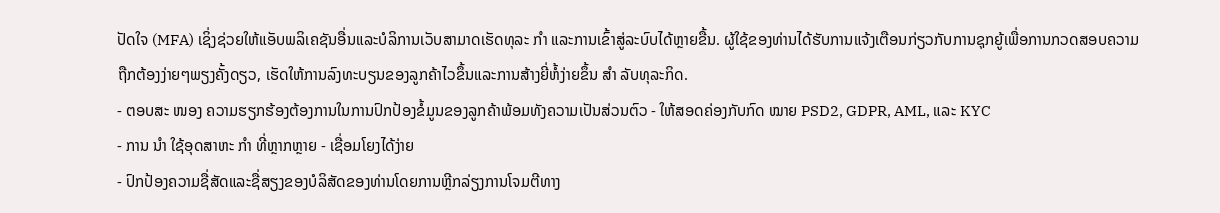ປັດໃຈ (MFA) ເຊິ່ງຊ່ວຍໃຫ້ແອັບພລິເຄຊັນອື່ນແລະບໍລິການເວັບສາມາດເຮັດທຸລະ ກຳ ແລະການເຂົ້າສູ່ລະບົບໄດ້ຫຼາຍຂື້ນ. ຜູ້ໃຊ້ຂອງທ່ານໄດ້ຮັບການແຈ້ງເຕືອນກ່ຽວກັບການຊຸກຍູ້ເພື່ອການກວດສອບຄວາມຖືກຕ້ອງງ່າຍໆພຽງຄັ້ງດຽວ, ເຮັດໃຫ້ການລົງທະບຽນຂອງລູກຄ້າໄວຂຶ້ນແລະການສ້າງຍີ່ຫໍ້ງ່າຍຂຶ້ນ ສຳ ລັບທຸລະກິດ.
- ຕອບສະ ໜອງ ຄວາມຮຽກຮ້ອງຕ້ອງການໃນການປົກປ້ອງຂໍ້ມູນຂອງລູກຄ້າພ້ອມທັງຄວາມເປັນສ່ວນຕົວ - ໃຫ້ສອດຄ່ອງກັບກົດ ໝາຍ PSD2, GDPR, AML, ແລະ KYC
- ການ ນຳ ໃຊ້ອຸດສາຫະ ກຳ ທີ່ຫຼາກຫຼາຍ - ເຊື່ອມໂຍງໄດ້ງ່າຍ
- ປົກປ້ອງຄວາມຊື່ສັດແລະຊື່ສຽງຂອງບໍລິສັດຂອງທ່ານໂດຍການຫຼີກລ່ຽງການໂຈມຕີທາງ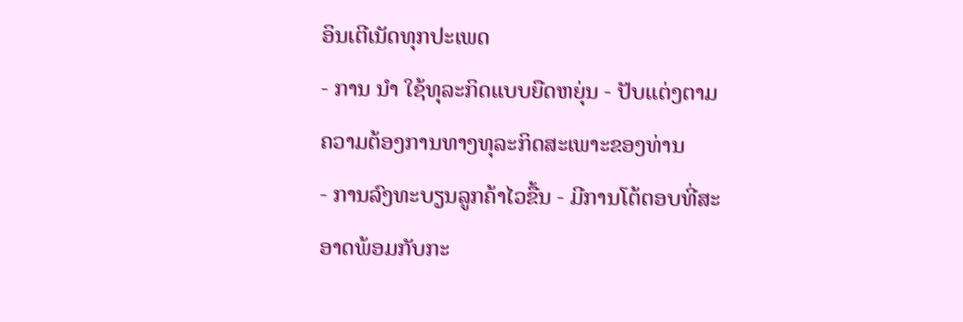ອິນເຕີເນັດທຸກປະເພດ
- ການ ນຳ ໃຊ້ທຸລະກິດແບບຍືດຫຍຸ່ນ - ປັບແຕ່ງຕາມຄວາມຕ້ອງການທາງທຸລະກິດສະເພາະຂອງທ່ານ
- ການລົງທະບຽນລູກຄ້າໄວຂື້ນ - ມີການໂຕ້ຕອບທີ່ສະອາດພ້ອມກັບກະ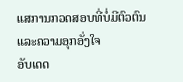ແສການກວດສອບທີ່ບໍ່ມີຕົວຕົນແລະຄວາມອຸກອັ່ງໃຈ
ອັບເດດ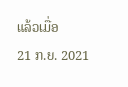ແລ້ວເມື່ອ
21 ກ.ຍ. 2021